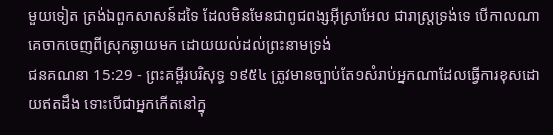មួយទៀត ត្រង់ឯពួកសាសន៍ដទៃ ដែលមិនមែនជាពូជពង្សអ៊ីស្រាអែល ជារាស្ត្រទ្រង់ទេ បើកាលណាគេចាកចេញពីស្រុកឆ្ងាយមក ដោយយល់ដល់ព្រះនាមទ្រង់
ជនគណនា 15:29 - ព្រះគម្ពីរបរិសុទ្ធ ១៩៥៤ ត្រូវមានច្បាប់តែ១សំរាប់អ្នកណាដែលធ្វើការខុសដោយឥតដឹង ទោះបើជាអ្នកកើតនៅក្នុ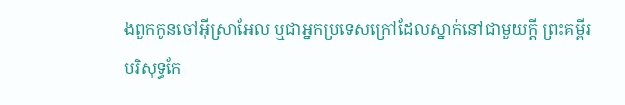ងពួកកូនចៅអ៊ីស្រាអែល ឬជាអ្នកប្រទេសក្រៅដែលស្នាក់នៅជាមួយក្តី ព្រះគម្ពីរបរិសុទ្ធកែ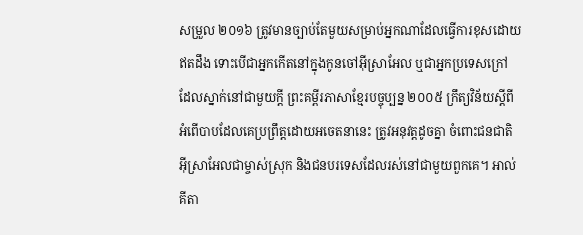សម្រួល ២០១៦ ត្រូវមានច្បាប់តែមួយសម្រាប់អ្នកណាដែលធ្វើការខុសដោយឥតដឹង ទោះបើជាអ្នកកើតនៅក្នុងកូនចៅអ៊ីស្រាអែល ឬជាអ្នកប្រទេសក្រៅ ដែលស្នាក់នៅជាមួយក្តី ព្រះគម្ពីរភាសាខ្មែរបច្ចុប្បន្ន ២០០៥ ក្រឹត្យវិន័យស្ដីពីអំពើបាបដែលគេប្រព្រឹត្តដោយអចេតនានេះ ត្រូវអនុវត្តដូចគ្នា ចំពោះជនជាតិអ៊ីស្រាអែលជាម្ចាស់ស្រុក និងជនបរទេសដែលរស់នៅជាមួយពួកគេ។ អាល់គីតា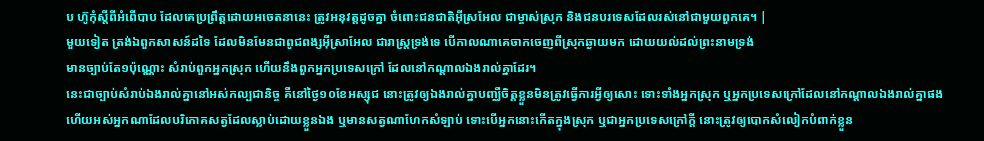ប ហ៊ូកុំស្តីពីអំពើបាប ដែលគេប្រព្រឹត្តដោយអចេតនានេះ ត្រូវអនុវត្តដូចគ្នា ចំពោះជនជាតិអ៊ីស្រអែល ជាម្ចាស់ស្រុក និងជនបរទេសដែលរស់នៅជាមួយពួកគេ។ |
មួយទៀត ត្រង់ឯពួកសាសន៍ដទៃ ដែលមិនមែនជាពូជពង្សអ៊ីស្រាអែល ជារាស្ត្រទ្រង់ទេ បើកាលណាគេចាកចេញពីស្រុកឆ្ងាយមក ដោយយល់ដល់ព្រះនាមទ្រង់
មានច្បាប់តែ១ប៉ុណ្ណោះ សំរាប់ពួកអ្នកស្រុក ហើយនឹងពួកអ្នកប្រទេសក្រៅ ដែលនៅកណ្តាលឯងរាល់គ្នាដែរ។
នេះជាច្បាប់សំរាប់ឯងរាល់គ្នានៅអស់កល្បជានិច្ច គឺនៅថ្ងៃ១០ខែអស្សុជ នោះត្រូវឲ្យឯងរាល់គ្នាបញ្ឈឺចិត្តខ្លួនមិនត្រូវធ្វើការអ្វីឲ្យសោះ ទោះទាំងអ្នកស្រុក ឬអ្នកប្រទេសក្រៅដែលនៅកណ្តាលឯងរាល់គ្នាផង
ហើយអស់អ្នកណាដែលបរិភោគសត្វដែលស្លាប់ដោយខ្លួនឯង ឬមានសត្វណាហែកសំឡាប់ ទោះបើអ្នកនោះកើតក្នុងស្រុក ឬជាអ្នកប្រទេសក្រៅក្តី នោះត្រូវឲ្យបោកសំលៀកបំពាក់ខ្លួន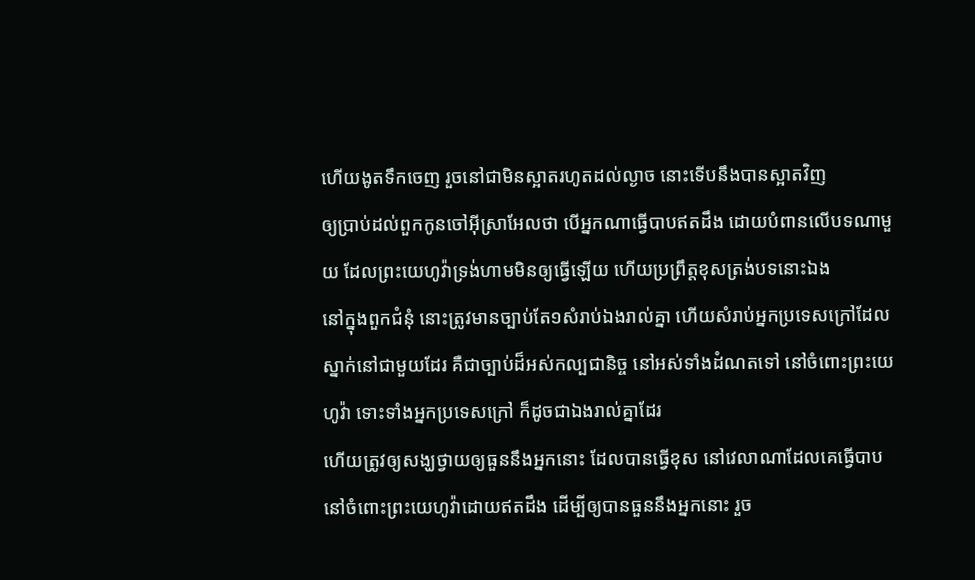ហើយងូតទឹកចេញ រួចនៅជាមិនស្អាតរហូតដល់ល្ងាច នោះទើបនឹងបានស្អាតវិញ
ឲ្យប្រាប់ដល់ពួកកូនចៅអ៊ីស្រាអែលថា បើអ្នកណាធ្វើបាបឥតដឹង ដោយបំពានលើបទណាមួយ ដែលព្រះយេហូវ៉ាទ្រង់ហាមមិនឲ្យធ្វើឡើយ ហើយប្រព្រឹត្តខុសត្រង់បទនោះឯង
នៅក្នុងពួកជំនុំ នោះត្រូវមានច្បាប់តែ១សំរាប់ឯងរាល់គ្នា ហើយសំរាប់អ្នកប្រទេសក្រៅដែលស្នាក់នៅជាមួយដែរ គឺជាច្បាប់ដ៏អស់កល្បជានិច្ច នៅអស់ទាំងដំណតទៅ នៅចំពោះព្រះយេហូវ៉ា ទោះទាំងអ្នកប្រទេសក្រៅ ក៏ដូចជាឯងរាល់គ្នាដែរ
ហើយត្រូវឲ្យសង្ឃថ្វាយឲ្យធួននឹងអ្នកនោះ ដែលបានធ្វើខុស នៅវេលាណាដែលគេធ្វើបាប នៅចំពោះព្រះយេហូវ៉ាដោយឥតដឹង ដើម្បីឲ្យបានធួននឹងអ្នកនោះ រួច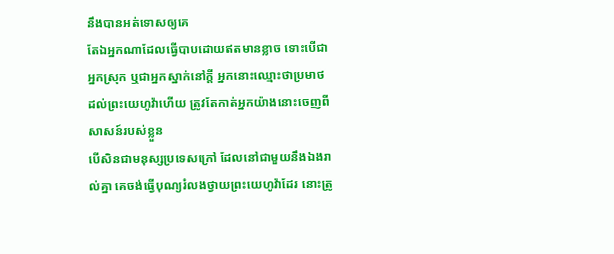នឹងបានអត់ទោសឲ្យគេ
តែឯអ្នកណាដែលធ្វើបាបដោយឥតមានខ្លាច ទោះបើជាអ្នកស្រុក ឬជាអ្នកស្នាក់នៅក្តី អ្នកនោះឈ្មោះថាប្រមាថដល់ព្រះយេហូវ៉ាហើយ ត្រូវតែកាត់អ្នកយ៉ាងនោះចេញពីសាសន៍របស់ខ្លួន
បើសិនជាមនុស្សប្រទេសក្រៅ ដែលនៅជាមួយនឹងឯងរាល់គ្នា គេចង់ធ្វើបុណ្យរំលងថ្វាយព្រះយេហូវ៉ាដែរ នោះត្រូ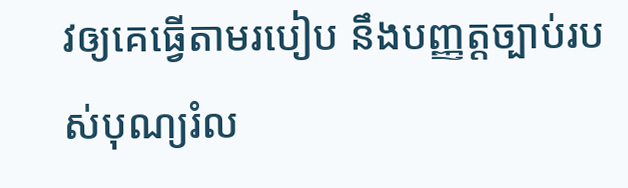វឲ្យគេធ្វើតាមរបៀប នឹងបញ្ញត្តច្បាប់របស់បុណ្យរំល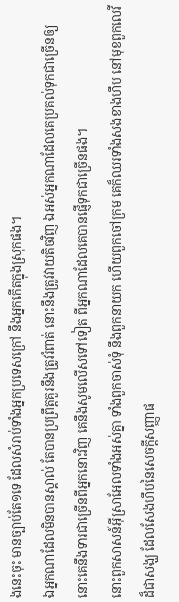ងនេះចុះ មានច្បាប់តែ១ទេ ដែលសំរាប់ទាំងអ្នកប្រទេសក្រៅ នឹងអ្នកកើតក្នុងស្រុកផង។
ឯអ្នកណាដែលមិនបានស្គាល់ តែបានប្រព្រឹត្តគួរនឹងត្រូវរំពាត់ នោះនឹងត្រូវវាយតិចវិញ ឯអស់អ្នកណាដែលគេប្រគល់ទុកជាច្រើនឲ្យ នោះគេនឹងទារជាច្រើនពីអ្នកនោះវិញ គេនឹងសូមលើសទៅទៀត ពីអ្នកណាដែលគេបានផ្ញើទុកជាច្រើនផង។
នោះពួកសាសន៍អ៊ីស្រាអែលទាំងអស់គ្នា ទាំងពួកចាស់ទុំ នឹងពួកនាយក ហើយពួកចៅក្រម គេក៏ឈរទាំងសងខាងហឹប នៅមុខពួកលេវីដ៏ជាសង្ឃ ដែលសែងហឹបនៃសេចក្ដីសញ្ញាផ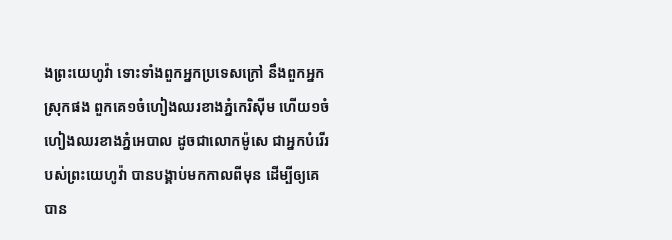ងព្រះយេហូវ៉ា ទោះទាំងពួកអ្នកប្រទេសក្រៅ នឹងពួកអ្នកស្រុកផង ពួកគេ១ចំហៀងឈរខាងភ្នំកេរិស៊ីម ហើយ១ចំហៀងឈរខាងភ្នំអេបាល ដូចជាលោកម៉ូសេ ជាអ្នកបំរើរបស់ព្រះយេហូវ៉ា បានបង្គាប់មកកាលពីមុន ដើម្បីឲ្យគេបាន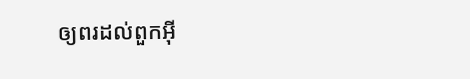ឲ្យពរដល់ពួកអ៊ី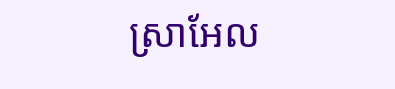ស្រាអែល